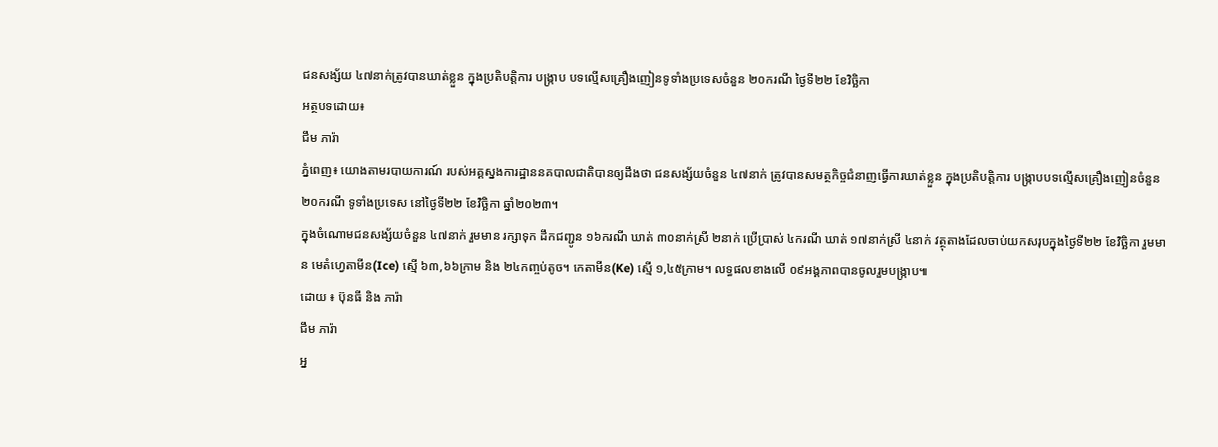ជនសង្ស័យ ៤៧នាក់ត្រូវបានឃាត់ខ្លួន ក្នុងប្រតិបត្តិការ បង្ក្រាប បទល្មើសគ្រឿងញៀនទូទាំងប្រទេសចំនួន ២០ករណី ថ្ងៃទី២២ ខែវិច្ឆិកា
អត្ថបទដោយ៖
ជឹម ភារ៉ា
ភ្នំពេញ៖ យោងតាមរបាយការណ៍ របស់អគ្គស្នងការដ្ឋាននគបាលជាតិបានឲ្យដឹងថា ជនសង្ស័យចំនួន ៤៧នាក់ ត្រូវបានសមត្ថកិច្ចជំនាញធ្វេីការឃាត់ខ្លួន ក្នុងប្រតិបត្តិការ បង្ក្រាបបទល្មើសគ្រឿងញៀនចំនួន ២០ករណី ទូទាំងប្រទេស នៅថ្ងៃទី២២ ខែវិច្ឆិកា ឆ្នាំ២០២៣។
ក្នុងចំណោមជនសង្ស័យចំនួន ៤៧នាក់ រួមមាន រក្សាទុក ដឹកជញ្ជូន ១៦ករណី ឃាត់ ៣០នាក់ស្រី ២នាក់ ប្រើប្រាស់ ៤ករណី ឃាត់ ១៧នាក់ស្រី ៤នាក់ វត្ថុតាងដែលចាប់យកសរុបក្នុងថ្ងៃទី២២ ខែវិច្ឆិកា រួមមាន មេតំហ្វេតាមីន(Ice) ស្មើ ៦៣,៦៦ក្រាម និង ២៤កញ្ចប់តូច។ កេតាមីន(Ke) ស្មើ ១,៤៥ក្រាម។ លទ្ធផលខាងលើ ០៩អង្គភាពបានចូលរួមបង្ក្រាប៕
ដោយ ៖ ប៊ុនធី និង ភារ៉ា
ជឹម ភារ៉ា
អ្ន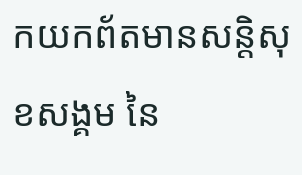កយកព័តមានសន្តិសុខសង្គម នៃ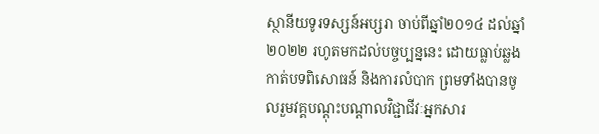ស្ថានីយទូរទស្សន៍អប្សរា ចាប់ពីឆ្នាំ២០១៤ ដល់ឆ្នាំ២០២២ រហូតមកដល់បច្ចប្បន្ននេះ ដោយធ្លាប់ឆ្លងកាត់បទពិសោធន៍ និងការលំបាក ព្រមទាំងបានចូលរួមវគ្គបណ្ដុះបណ្ដាលវិជ្ជាជីវៈអ្នកសារ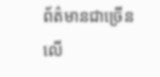ព័ត៌មានជាច្រើនលើ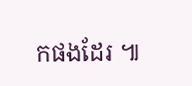កផងដែរ ៕